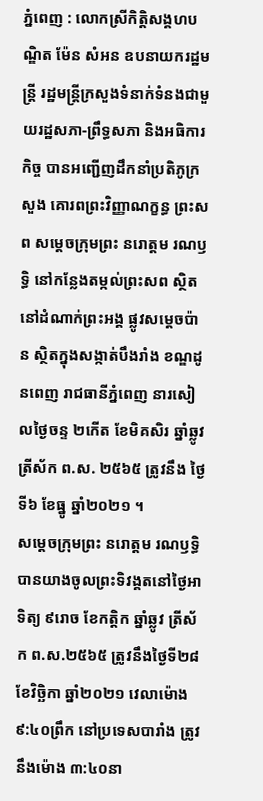ភ្នំពេញ : លោកស្រីកិត្តិសង្គហបណ្ឌិត ម៉ែន សំអន ឧបនាយករដ្ឋមន្ត្រី រដ្ឋមន្ត្រីក្រសួងទំនាក់ទំនងជាមួយរដ្ឋសភា-ព្រឹទ្ធសភា និងអធិការកិច្ច បានអញ្ជើញដឹកនាំប្រតិភូក្រសួង គោរពព្រះវិញ្ញាណក្ខន្ធ ព្រះសព សម្ដេចក្រុមព្រះ នរោត្តម រណឫទ្ធិ នៅកន្លែងតម្កល់ព្រះសព ស្ថិតនៅដំណាក់ព្រះអង្គ ផ្លូវសម្តេចប៉ាន ស្ថិតក្នុងសង្កាត់បឹងរាំង ខណ្ឌដូនពេញ រាជធានីភ្នំពេញ នារសៀលថ្ងៃចន្ទ ២កើត ខែមិគសិរ ឆ្នាំឆ្លូវ ត្រីស័ក ព.ស. ២៥៦៥ ត្រូវនឹង ថ្ងៃទី៦ ខែធ្នូ ឆ្នាំ២០២១ ។
សម្តេចក្រុមព្រះ នរោត្តម រណឫទ្ធិ បានយាងចូលព្រះទិវង្គតនៅថ្ងៃអាទិត្យ ៩រោច ខែកត្តិក ឆ្នាំឆ្លូវ ត្រីស័ក ព.ស.២៥៦៥ ត្រូវនឹងថ្ងៃទី២៨ ខែវិច្ឆិកា ឆ្នាំ២០២១ វេលាម៉ោង ៩:៤០ព្រឹក នៅប្រទេសបារាំង ត្រូវនឹងម៉ោង ៣:៤០នា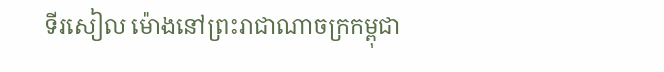ទីរសៀល ម៉ោងនៅព្រះរាជាណាចក្រកម្ពុជា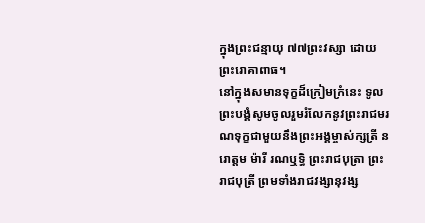ក្នុងព្រះជន្មាយុ ៧៧ព្រះវស្សា ដោយព្រះរោគាពាធ។
នៅក្នុងសមានទុក្ខដ៏ក្រៀមក្រំនេះ ទូលព្រះបង្គំសូមចូលរួមរំលែកនូវព្រះរាជមរណទុក្ខជាមួយនឹងព្រះអង្គម្ចាស់ក្សត្រី នរោត្តម ម៉ារី រណឬទ្ធិ ព្រះរាជបុត្រា ព្រះរាជបុត្រី ព្រមទាំងរាជវង្សានុវង្ស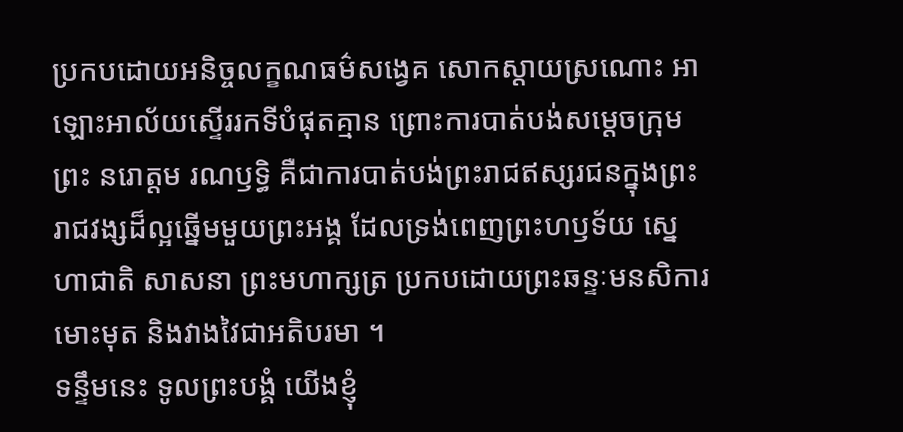ប្រកបដោយអនិច្ចលក្ខណធម៌សង្វេគ សោកស្តាយស្រណោះ អាឡោះអាល័យស្ទើររកទីបំផុតគ្មាន ព្រោះការបាត់បង់សម្តេចក្រុមព្រះ នរោត្តម រណឫទ្ធិ គឺជាការបាត់បង់ព្រះរាជឥស្សរជនក្នុងព្រះរាជវង្សដ៏ល្អឆ្នើមមួយព្រះអង្គ ដែលទ្រង់ពេញព្រះហឫទ័យ ស្នេហាជាតិ សាសនា ព្រះមហាក្សត្រ ប្រកបដោយព្រះឆន្ទៈមនសិការមោះមុត និងវាងវៃជាអតិបរមា ។
ទន្ទឹមនេះ ទូលព្រះបង្គំ យើងខ្ញុំ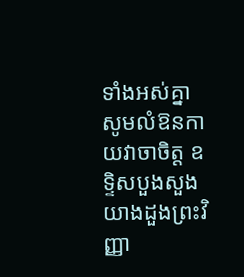ទាំងអស់គ្នា សូមលំឱនកាយវាចាចិត្ត ឧទ្ទិសបួងសួងយាងដួងព្រះវិញ្ញា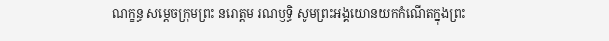ណក្ខន្ធ សម្តេចក្រុមព្រះ នរោត្តម រណឫទ្ធិ សូមព្រះអង្គយោនយកកំណើតក្នុងព្រះ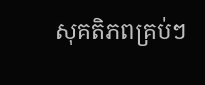សុគតិភពគ្រប់ៗ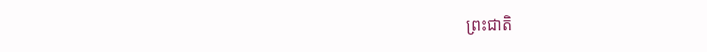ព្រះជាតិ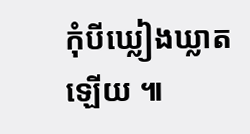កុំបីឃ្លៀងឃ្លាតឡើយ ៕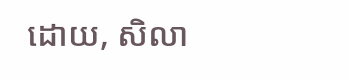ដោយ, សិលា